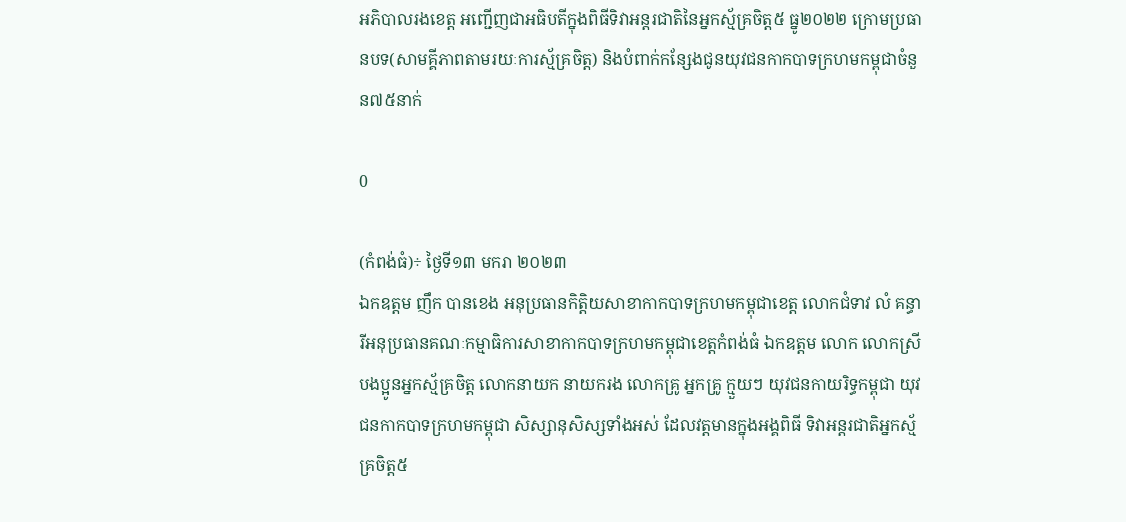អភិបាលរងខេត្ត អញ្ជើញជាអធិបតីក្នុងពិធីទិវាអន្តរជាតិនៃអ្នកស្ម័គ្រចិត្ត៥ ធ្នូ២០២២ ក្រោមប្រធានបទ(សាមគ្គីភាពតាមរយៈការស្ម័គ្រចិត្ត) និងបំពាក់កន្សែងជូនយុវជនកាកបាទក្រហមកម្ពុជាចំនួន៧៥នាក់

0

(កំពង់ធំ)÷ ថ្ងៃទី១៣ មករា ២០២៣
ឯកឧត្តម ញឹក បានខេង អនុប្រធានកិត្តិយសាខាកាកបាទក្រហមកម្ពុជាខេត្ត លោកជំទាវ លំ គន្ធារីអនុប្រធានគណៈកម្មាធិការសាខាកាកបាទក្រហមកម្ពុជាខេត្តកំពង់ធំ ឯកឧត្តម លោក លោកស្រី បងប្អូនអ្នកស្ម័គ្រចិត្ត លោកនាយក នាយករង លោកគ្រូ អ្នកគ្រូ ក្មួយៗ យុវជនកាយរិទ្ធកម្ពុជា យុវជនកាកបាទក្រហមកម្ពុជា សិស្សានុសិស្សទាំងអស់ ដែលវត្តមានក្នុងអង្គពិធី ទិវាអន្តរជាតិអ្នកស្ម័គ្រចិត្ត៥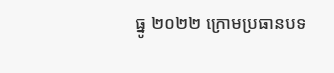ធ្នូ ២០២២ ក្រោមប្រធានបទ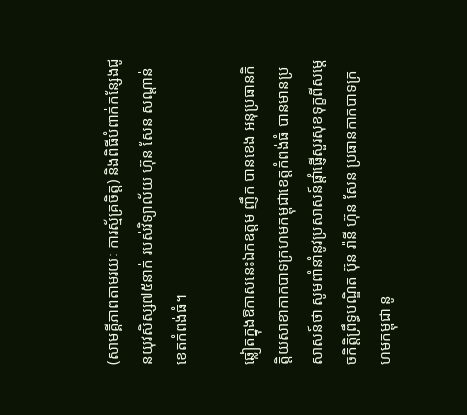(សាមគ្គីភាពតាមរយៈ ការស្ម័គ្រចិត្ត) និងពិធីបំពាក់កន្សែងជូនយុវសិស្ស៧៥នាក់ របស់វិទ្យាល័យ ហ៊ុន សែន សណ្តាន់ ខេតកំពង់ធំ។

ឆ្លៀតក្នុងឱកាសនេះឯកឧត្តម ញឹក បានខេង អនុប្រធានកិត្តិយសាខាកាកបាទក្រហមកម្ពុជាខេត្តកំពង់ធំ បានមានប្រសាសន៍ថា សូមពាំនាំនូវប្រសាសន៍ផ្ដាំផ្ញើសួរសុខទុក្ខពីសម្ដេចកិត្តិព្រឹទ្ធបណ្ឌិត ប៊ុន រ៉ានី ហ៊ុន សែន ប្រធានកាកបាទក្រហមកម្ពុជា នូ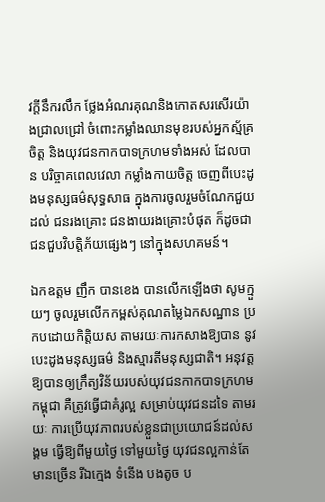វក្ដីនឹករលឹក ថ្លែងអំណរគុណនិងកោតសរសើរយ៉ាងជ្រាលជ្រៅ ចំពោះកម្លាំងឈានមុខរបស់អ្នកស្ម័គ្រចិត្ត និងយុវជនកាកបាទក្រហមទាំងអស់ ដែលបាន បរិច្ចាគពេលវេលា កម្លាំងកាយចិត្ត ចេញពីបេះដូងមនុស្សធម៌សុទ្ធសាធ ក្នុងការចូលរួមចំណែកជួយដល់ ជនរងគ្រោះ ជនងាយរងគ្រោះបំផុត ក៏ដូចជាជនជួបវិបត្តិភ័យផ្សេងៗ នៅក្នុងសហគមន៍។

ឯកឧត្តម ញឹក បានខេង បានលើកឡើងថា សូមក្មួយៗ ចូលរួមលើកកម្ពស់គុណតម្លៃឯកសណ្ឋាន ប្រកបដោយកិត្តិយស តាមរយៈការកសាងឱ្យបាន នូវបេះដូងមនុស្សធម៌ និងស្មារតីមនុស្សជាតិ។ អនុវត្តឱ្យបានឲ្យក្រឹត្យវិន័យរបស់យុវជនកាកបាទក្រហមកម្ពុជា គឺត្រូវធ្វើជាគំរូល្អ សម្រាប់យុវជនដទៃ តាមរយៈ ការប្រើយុវភាពរបស់ខ្លួនជាប្រយោជន៍ដល់សង្គម ធ្វើឱ្យពីមួយថ្ងៃ ទៅមួយថ្ងៃ យុវជនល្អកាន់តែមានច្រើន រីឯក្មេង ទំនើង បងតូច ប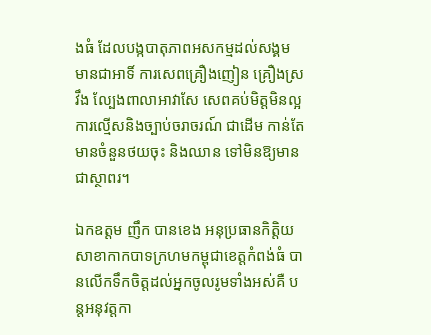ងធំ ដែលបង្កបាតុភាពអសកម្មដល់សង្គម មានជាអាទិ៍ ការសេពគ្រឿងញៀន គ្រឿងស្រវឹង ល្បែងពាលាអាវាសែ សេពគប់មិត្តមិនល្អ ការល្មើសនិងច្បាប់ចរាចរណ៍ ជាដើម កាន់តែមានចំនួនថយចុះ និងឈាន ទៅមិនឱ្យមានជាស្ថាពរ។

ឯកឧត្តម ញឹក បានខេង អនុប្រធានកិត្តិយសាខាកាកបាទក្រហមកម្ពុជាខេត្តកំពង់ធំ បានលើកទឹកចិត្តដល់អ្នកចូលរូមទាំងអស់គឺ បន្តអនុវត្តកា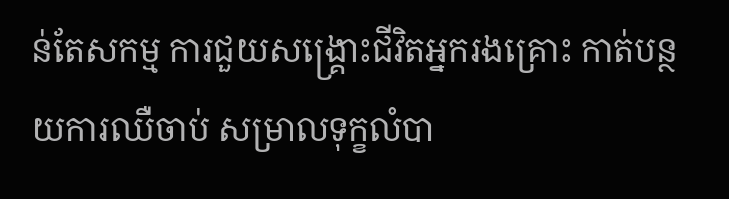ន់តែសកម្ម ការជួយសង្គ្រោះជីវិតអ្នករងគ្រោះ កាត់បន្ថយការឈឺចាប់ សម្រាលទុក្ខលំបា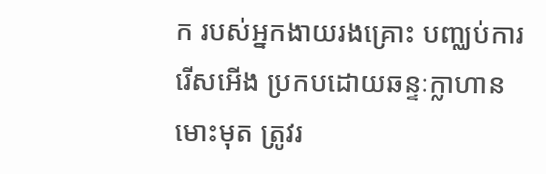ក របស់អ្នកងាយរងគ្រោះ បញ្ឈប់ការរើសអើង ប្រកបដោយឆន្ទៈក្លាហានមោះមុត ត្រូវរ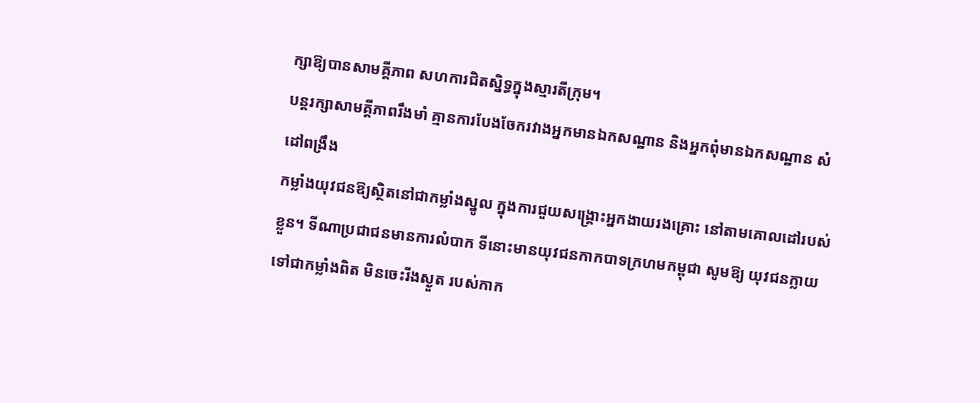ក្សាឱ្យបានសាមគ្គីភាព សហការជិតស្និទ្ធក្នុងស្មារតីក្រុម។
បន្តរក្សាសាមគ្គីភាពរឹងមាំ គ្មានការបែងចែករវាងអ្នកមានឯកសណ្ឋាន និងអ្នកពុំមានឯកសណ្ឋាន សំដៅពង្រឹង
កម្លាំងយុវជនឱ្យស្ថិតនៅជាកម្លាំងស្នូល ក្នុងការជួយសង្គ្រោះអ្នកងាយរងគ្រោះ នៅតាមគោលដៅរបស់ខ្លួន។ ទីណាប្រជាជនមានការលំបាក ទីនោះមានយុវជនកាកបាទក្រហមកម្ពុជា សូមឱ្យ យុវជនក្លាយទៅជាកម្លាំងពិត មិនចេះរីងស្ងួត របស់កាក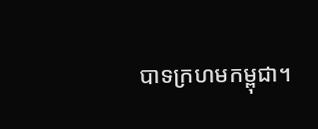បាទក្រហមកម្ពុជា។